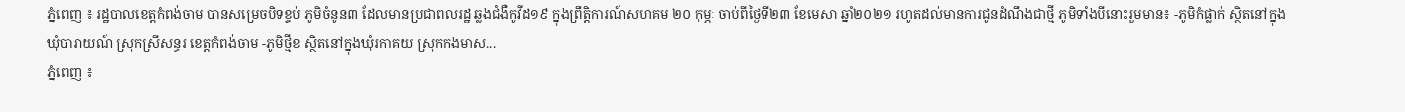ភ្នំពេញ ៖ រដ្ឋបាលខេត្តកំពង់ចាម បានសម្រេចបិទខ្ទប់ ភូមិចំនូន៣ ដែលមានប្រជាពលរដ្ឋ ឆ្លងជំងឺកូវីដ១៩ ក្នុងព្រឹត្តិការណ៍សហគម ២០ កុម្ភៈ ចាប់ពីថ្ងៃទី២៣ ខែមេសា ឆ្នាំ២០២១ រហូតដល់មានការជូនដំណឹងជាថ្មី ភូមិទាំងបីនោះរួមមាន៖ -ភូមិកំផ្លាក់ ស្ថិតនៅក្នុងឃុំបារាយណ៍ ស្រុកស្រីសន្ធរ ខេត្តកំពង់ចាម -ភូមិថ្មីខ ស្ថិតនៅក្នុងឃុំរកាគយ ស្រុកកងមាស...
ភ្នំពេញ ៖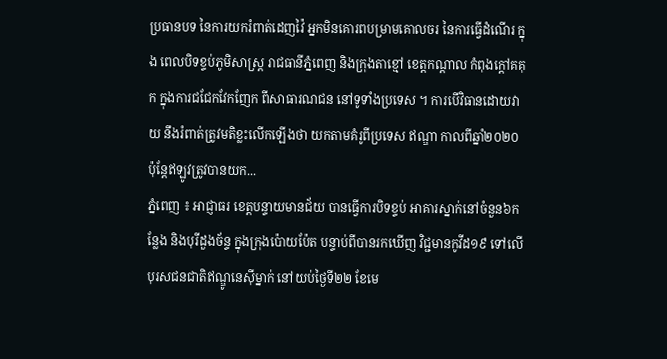ប្រធានបទ នៃការយករំពាត់ដេញវ៉ៃ អ្នកមិនគោរពបម្រាមគោលចរ នៃការធ្វើដំណើរ ក្នុង ពេលបិទខ្ទប់ភូមិសាស្រ្ត រាជធានីភ្នំពេញ និងក្រុងតាខ្មៅ ខេត្តកណ្តាល កំពុងក្តៅគគុក ក្នុងការជជែកវែកញែក ពីសាធារណជន នៅទូទាំងប្រទេស ។ ការបើវិធានដោយវាយ នឹងរំពាត់ត្រូវមតិខ្លះលើកឡើងថា យកតាមគំរូពីប្រទេស ឥណ្ឌា កាលពីឆ្នាំ២០២០ ប៉ុន្តែឥឡូវត្រូវបានយក...
ភ្នំពេញ ៖ អាជ្ញាធរ ខេត្តបន្ទាយមានជ័យ បានធ្វើការបិទខ្ទប់ អាគារស្នាក់នៅចំនួន៦កន្លែង និងបុរីដួងច័ន្ទ ក្នុងក្រុងប៉ោយប៉ែត បន្ទាប់ពីបានរកឃើញ វិជ្ជមានកូវីដ១៩ ទៅលើបុរសជនជាតិឥណ្ឌូនេស៊ីម្នាក់ នៅយប់ថ្ងៃទី២២ ខែមេ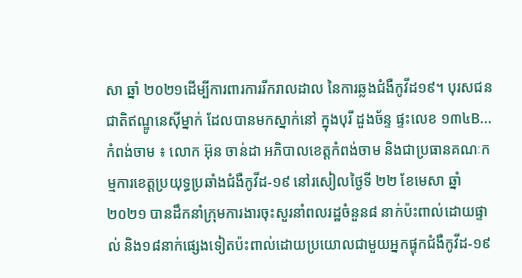សា ឆ្នាំ ២០២១ដើម្បីការពារការរីករាលដាល នៃការឆ្លងជំងឺកូវីដ១៩។ បុរសជនជាតិឥណ្ឌូនេស៊ីម្នាក់ ដែលបានមកស្នាក់នៅ ក្នុងបុរី ដួងច័ន្ទ ផ្ទះលេខ ១៣៤B...
កំពង់ចាម ៖ លោក អ៊ុន ចាន់ដា អភិបាលខេត្តកំពង់ចាម និងជាប្រធានគណៈកម្មការខេត្តប្រយុទ្ធប្រឆាំងជំងឺកូវីដ-១៩ នៅរសៀលថ្ងៃទី ២២ ខែមេសា ឆ្នាំ ២០២១ បានដឹកនាំក្រុមការងារចុះសួរនាំពលរដ្ឋចំនួន៨ នាក់ប៉ះពាល់ដោយផ្ទាល់ និង១៨នាក់ផ្សេងទៀតប៉ះពាល់ដោយប្រយោលជាមួយអ្នកផ្ទុកជំងឺកូវីដ-១៩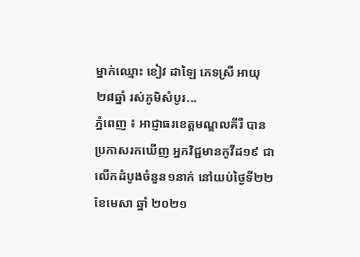ម្នាក់ឈ្មោះ ខៀវ ដាឡៃ ភេទស្រី អាយុ ២៨ឆ្នាំ រស់ភូមិសំបូរ...
ភ្នំពេញ ៖ អាជ្ញាធរខេត្តមណ្ឌលគីរី បានប្រកាសរកឃើញ អ្នកវិជ្ជមានកូវីដ១៩ ជាលើកដំបូងចំនួន១នាក់ នៅយប់ថ្ងៃទី២២ ខែមេសា ឆ្នាំ ២០២១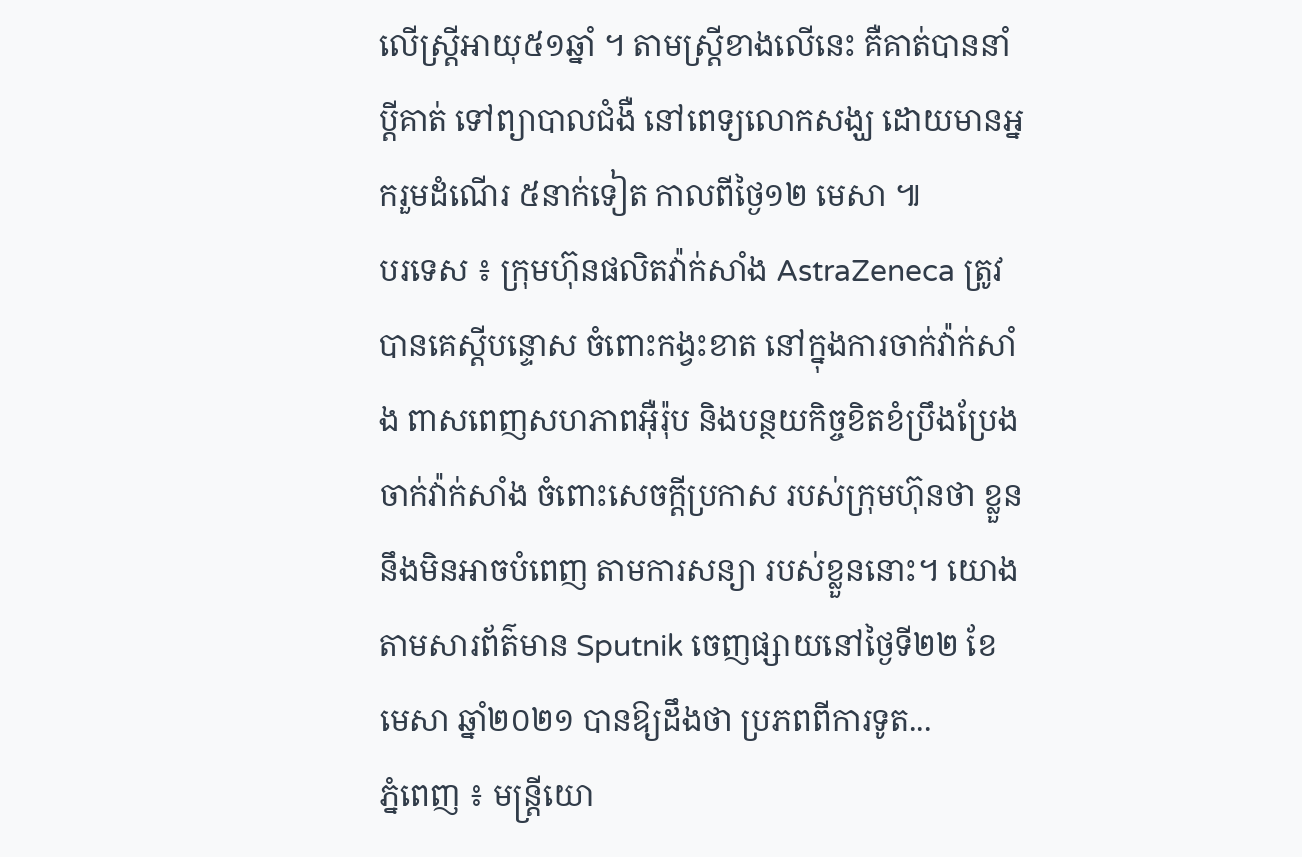លើស្រ្តីអាយុ៥១ឆ្នាំ ។ តាមស្រ្តីខាងលើនេះ គឺគាត់បាននាំប្តីគាត់ ទៅព្យាបាលជំងឺ នៅពេទ្យលោកសង្ឃ ដោយមានអ្នករួមដំណើរ ៥នាក់ទៀត កាលពីថ្ងៃ១២ មេសា ៕
បរទេស ៖ ក្រុមហ៊ុនផលិតវ៉ាក់សាំង AstraZeneca ត្រូវបានគេស្តីបន្ទោស ចំពោះកង្វះខាត នៅក្នុងការចាក់វ៉ាក់សាំង ពាសពេញសហភាពអ៊ឺរ៉ុប និងបន្ថយកិច្ចខិតខំប្រឹងប្រែង ចាក់វ៉ាក់សាំង ចំពោះសេចក្តីប្រកាស របស់ក្រុមហ៊ុនថា ខ្លួននឹងមិនអាចបំពេញ តាមការសន្យា របស់ខ្លួននោះ។ យោងតាមសារព័ត៌មាន Sputnik ចេញផ្សាយនៅថ្ងៃទី២២ ខែមេសា ឆ្នាំ២០២១ បានឱ្យដឹងថា ប្រភពពីការទូត...
ភ្នំពេញ ៖ មន្ត្រីយោ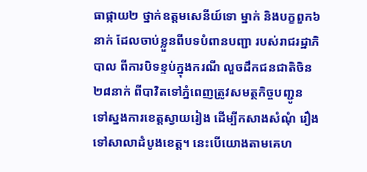ធាផ្កាយ២ ថ្នាក់ឧត្តមសេនីយ៍ទោ ម្នាក់ និងបក្ខពួក៦នាក់ ដែលចាប់ខ្លួនពីបទបំពានបញ្ជា របស់រាជរដ្ឋាភិបាល ពីការបិទខ្ទប់ក្នុងករណី លួចដឹកជនជាតិចិន ២៨នាក់ ពីបាវិតទៅភ្នំពេញត្រូវសមត្ថកិច្ចបញ្ជូន ទៅស្នងការខេត្តស្វាយរៀង ដើម្បីកសាងសំណុំ រឿងទៅសាលាដំបូងខេត្ត។ នេះបើយោងតាមគេហ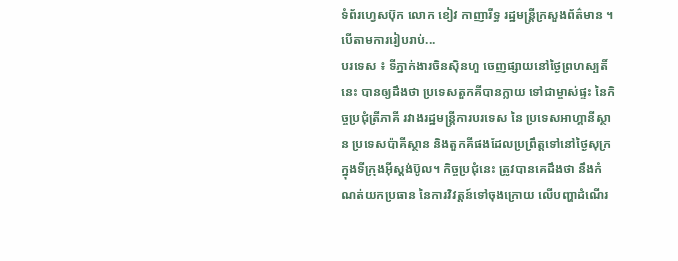ទំព័រហ្វេសប៊ុក លោក ខៀវ កាញារីទ្ធ រដ្ឋមន្ដ្រីក្រសួងព័ត៌មាន ។ បើតាមការរៀបរាប់...
បរទេស ៖ ទីភ្នាក់ងារចិនស៊ិនហួ ចេញផ្សាយនៅថ្ងៃព្រហស្បតិ៍នេះ បានឲ្យដឹងថា ប្រទេសតួកគីបានក្លាយ ទៅជាម្ចាស់ផ្ទះ នៃកិច្ចប្រជុំត្រីភាគី រវាងរដ្ឋមន្ត្រីការបរទេស នៃ ប្រទេសអាហ្គានីស្ថាន ប្រទេសប៉ាគីស្ថាន និងតួកគីផងដែលប្រព្រឹត្តទៅនៅថ្ងៃសុក្រក្នុងទីក្រុងអ៊ីស្តង់ប៊ូល។ កិច្ចប្រជុំនេះ ត្រូវបានគេដឹងថា នឹងកំណត់យកប្រធាន នៃការវិវត្តន៍ទៅចុងក្រោយ លើបញ្ហាដំណើរ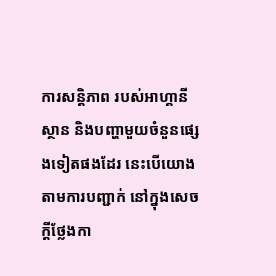ការសន្តិភាព របស់អាហ្គានីស្ថាន និងបញ្ហាមួយចំនួនផ្សេងទៀតផងដែរ នេះបើយោងតាមការបញ្ជាក់ នៅក្នុងសេចក្តីថ្លែងកា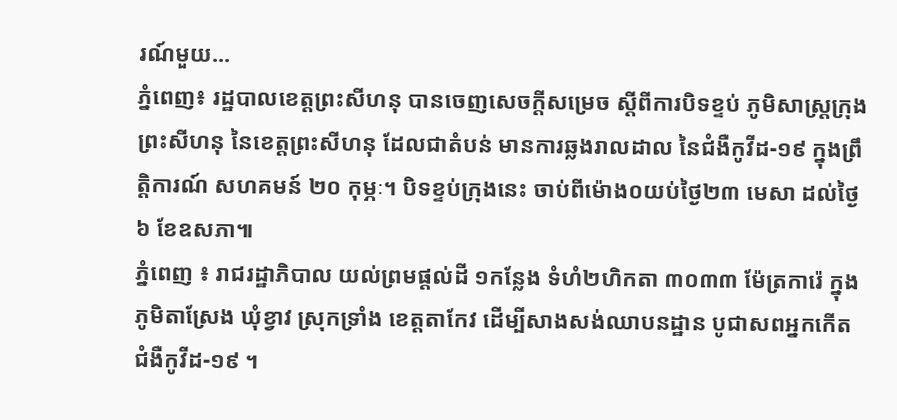រណ៍មួយ...
ភ្នំពេញ៖ រដ្ឋបាលខេត្តព្រះសីហនុ បានចេញសេចក្តីសម្រេច ស្តីពីការបិទខ្ទប់ ភូមិសាស្រ្តក្រុងព្រះសីហនុ នៃខេត្តព្រះសីហនុ ដែលជាតំបន់ មានការឆ្លងរាលដាល នៃជំងឺកូវីដ-១៩ ក្នុងព្រឹត្តិការណ៍ សហគមន៍ ២០ កុម្ភៈ។ បិទខ្ទប់ក្រុងនេះ ចាប់ពីម៉ោង០យប់ថ្ងៃ២៣ មេសា ដល់ថ្ងៃ៦ ខែឧសភា៕
ភ្នំពេញ ៖ រាជរដ្ឋាភិបាល យល់ព្រមផ្តល់ដី ១កន្លែង ទំហំ២ហិកតា ៣០៣៣ ម៉ែត្រការ៉េ ក្នុងភូមិតាស្រែង ឃុំខ្វាវ ស្រុកទ្រាំង ខេត្តតាកែវ ដើម្បីសាងសង់ឈាបនដ្ឋាន បូជាសពអ្នកកើតជំងឺកូវីដ-១៩ ។